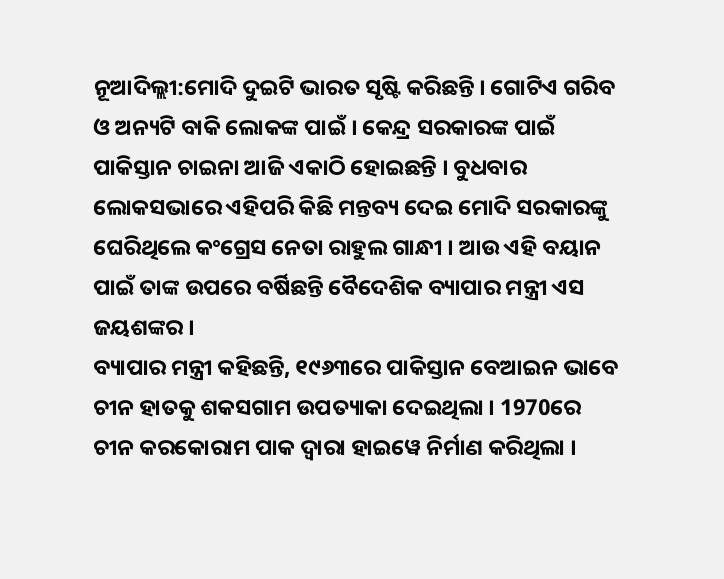ନୂଆଦିଲ୍ଲୀ:ମୋଦି ଦୁଇଟି ଭାରତ ସୃଷ୍ଟି କରିଛନ୍ତି । ଗୋଟିଏ ଗରିବ ଓ ଅନ୍ୟଟି ବାକି ଲୋକଙ୍କ ପାଇଁ । କେନ୍ଦ୍ର ସରକାରଙ୍କ ପାଇଁ ପାକିସ୍ତାନ ଚାଇନା ଆଜି ଏକାଠି ହୋଇଛନ୍ତି । ବୁଧବାର ଲୋକସଭାରେ ଏହିପରି କିଛି ମନ୍ତବ୍ୟ ଦେଇ ମୋଦି ସରକାରଙ୍କୁ ଘେରିଥିଲେ କଂଗ୍ରେସ ନେତା ରାହୁଲ ଗାନ୍ଧୀ । ଆଉ ଏହି ବୟାନ ପାଇଁ ତାଙ୍କ ଉପରେ ବର୍ଷିଛନ୍ତି ବୈଦେଶିକ ବ୍ୟାପାର ମନ୍ତ୍ରୀ ଏସ ଜୟଶଙ୍କର ।
ବ୍ୟାପାର ମନ୍ତ୍ରୀ କହିଛନ୍ତି, ୧୯୬୩ରେ ପାକିସ୍ତାନ ବେଆଇନ ଭାବେ ଚୀନ ହାତକୁ ଶକସଗାମ ଉପତ୍ୟାକା ଦେଇଥିଲା । 1970ରେ ଚୀନ କରକୋରାମ ପାକ ଦ୍ବାରା ହାଇୱେ ନିର୍ମାଣ କରିଥିଲା ।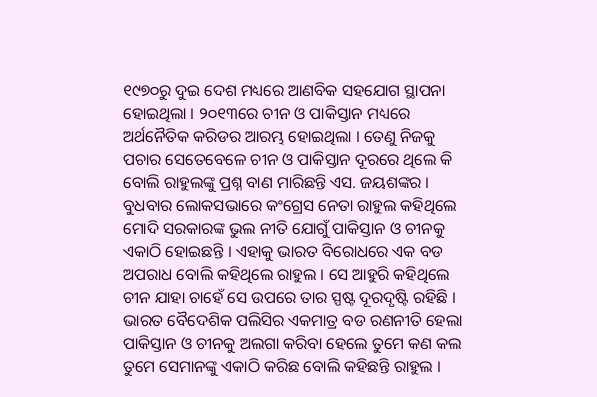୧୯୭୦ରୁ ଦୁଇ ଦେଶ ମଧ୍ୟରେ ଆଣବିକ ସହଯୋଗ ସ୍ଥାପନା ହୋଇଥିଲା । ୨୦୧୩ରେ ଚୀନ ଓ ପାକିସ୍ତାନ ମଧ୍ୟରେ ଅର୍ଥନୈତିକ କରିଡର ଆରମ୍ଭ ହୋଇଥିଲା । ତେଣୁ ନିଜକୁ ପଚାର ସେତେବେଳେ ଚୀନ ଓ ପାକିସ୍ତାନ ଦୂରରେ ଥିଲେ କି ବୋଲି ରାହୁଲଙ୍କୁ ପ୍ରଶ୍ନ ବାଣ ମାରିଛନ୍ତି ଏସ. ଜୟଶଙ୍କର ।
ବୁଧବାର ଲୋକସଭାରେ କଂଗ୍ରେସ ନେତା ରାହୁଲ କହିଥିଲେ ମୋଦି ସରକାରଙ୍କ ଭୁଲ ନୀତି ଯୋଗୁଁ ପାକିସ୍ତାନ ଓ ଚୀନକୁ ଏକାଠି ହୋଇଛନ୍ତି । ଏହାକୁ ଭାରତ ବିରୋଧରେ ଏକ ବଡ ଅପରାଧ ବୋଲି କହିଥିଲେ ରାହୁଲ । ସେ ଆହୁରି କହିଥିଲେ ଚୀନ ଯାହା ଚାହେଁ ସେ ଉପରେ ତାର ସ୍ପଷ୍ଟ ଦୂରଦୃଷ୍ଟି ରହିଛି । ଭାରତ ବୈଦେଶିକ ପଲିସିର ଏକମାତ୍ର ବଡ ରଣନୀତି ହେଲା ପାକିସ୍ତାନ ଓ ଚୀନକୁ ଅଲଗା କରିବା ହେଲେ ତୁମେ କଣ କଲ ତୁମେ ସେମାନଙ୍କୁ ଏକାଠି କରିଛ ବୋଲି କହିଛନ୍ତି ରାହୁଲ ।